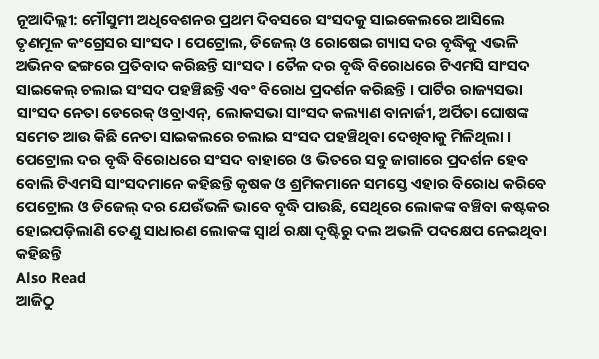ନୂଆଦିଲ୍ଲୀ: ମୌସୁମୀ ଅଧିବେଶନର ପ୍ରଥମ ଦିବସରେ ସଂସଦକୁ ସାଇକେଲରେ ଆସିଲେ ତୃଣମୂଳ କଂଗ୍ରେସର ସାଂସଦ । ପେଟ୍ରୋଲ, ଡିଜେଲ୍ ଓ ରୋଷେଇ ଗ୍ୟାସ ଦର ବୃଦ୍ଧିକୁ ଏଭଳି ଅଭିନବ ଢଙ୍ଗରେ ପ୍ରତିବାଦ କରିଛନ୍ତି ସାଂସଦ । ତୈଳ ଦର ବୃଦ୍ଧି ବିରୋଧରେ ଟିଏମସି ସାଂସଦ ସାଇକେଲ୍ ଚଲାଇ ସଂସଦ ପହଞ୍ଚିଛନ୍ତି ଏବଂ ବିରୋଧ ପ୍ରଦର୍ଶନ କରିଛନ୍ତି । ପାର୍ଟିର ରାଜ୍ୟସଭା ସାଂସଦ ନେତା ଡେରେକ୍ ଓବ୍ରାଏନ୍, ଲୋକସଭା ସାଂସଦ କଲ୍ୟାଣ ବାନାର୍ଜୀ, ଅର୍ପିତା ଘୋଷଙ୍କ ସମେତ ଆଉ କିଛି ନେତା ସାଇକଲରେ ଚଲାଇ ସଂସଦ ପହଞ୍ଚିଥିବା ଦେଖିବାକୁ ମିଳିଥିଲା ।
ପେଟ୍ରୋଲ ଦର ବୃଦ୍ଧି ବିରୋଧରେ ସଂସଦ ବାହାରେ ଓ ଭିତରେ ସବୁ ଜାଗାରେ ପ୍ରଦର୍ଶନ ହେବ ବୋଲି ଟିଏମସି ସାଂସଦମାନେ କହିଛନ୍ତି କୃଷକ ଓ ଶ୍ରମିକମାନେ ସମସ୍ତେ ଏହାର ବିରୋଧ କରିବେ ପେଟ୍ରୋଲ ଓ ଡିଜେଲ୍ ଦର ଯେଉଁଭଳି ଭାବେ ବୃଦ୍ଧି ପାଉଛି, ସେଥିରେ ଲୋକଙ୍କ ବଞ୍ଚିବା କଷ୍ଟକର ହୋଇପଡ଼ିଲାଣି ତେଣୁ ସାଧାରଣ ଲୋକଙ୍କ ସ୍ବାର୍ଥ ରକ୍ଷା ଦୃଷ୍ଟିରୁ ଦଲ ଅଭଳି ପଦକ୍ଷେପ ନେଇଥିବା କହିଛନ୍ତି
Also Read
ଆଜିଠୁ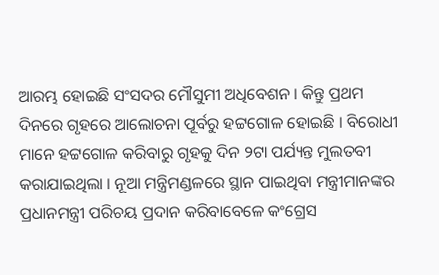ଆରମ୍ଭ ହୋଇଛି ସଂସଦର ମୌସୁମୀ ଅଧିବେଶନ । କିନ୍ତୁ ପ୍ରଥମ ଦିନରେ ଗୃହରେ ଆଲୋଚନା ପୂର୍ବରୁ ହଟ୍ଟଗୋଳ ହୋଇଛି । ବିରୋଧୀ ମାନେ ହଟ୍ଟଗୋଳ କରିବାରୁ ଗୃହକୁ ଦିନ ୨ଟା ପର୍ଯ୍ୟନ୍ତ ମୁଲତବୀ କରାଯାଇଥିଲା । ନୂଆ ମନ୍ତ୍ରିମଣ୍ଡଳରେ ସ୍ଥାନ ପାଇଥିବା ମନ୍ତ୍ରୀମାନଙ୍କର ପ୍ରଧାନମନ୍ତ୍ରୀ ପରିଚୟ ପ୍ରଦାନ କରିବାବେଳେ କଂଗ୍ରେସ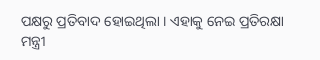ପକ୍ଷରୁ ପ୍ରତିବାଦ ହୋଇଥିଲା । ଏହାକୁ ନେଇ ପ୍ରତିରକ୍ଷା ମନ୍ତ୍ରୀ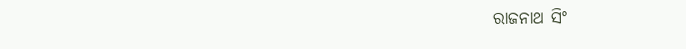ରାଜନାଥ ସିଂ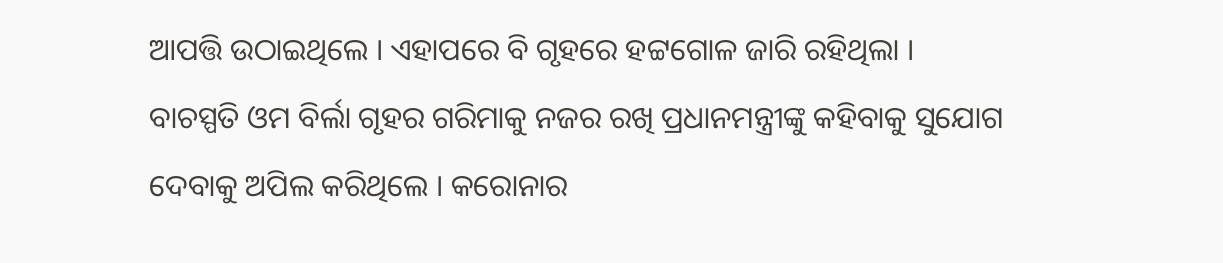ଆପତ୍ତି ଉଠାଇଥିଲେ । ଏହାପରେ ବି ଗୃହରେ ହଟ୍ଟଗୋଳ ଜାରି ରହିଥିଲା ।
ବାଚସ୍ପତି ଓମ ବିର୍ଲା ଗୃହର ଗରିମାକୁ ନଜର ରଖି ପ୍ରଧାନମନ୍ତ୍ରୀଙ୍କୁ କହିବାକୁ ସୁଯୋଗ ଦେବାକୁ ଅପିଲ କରିଥିଲେ । କରୋନାର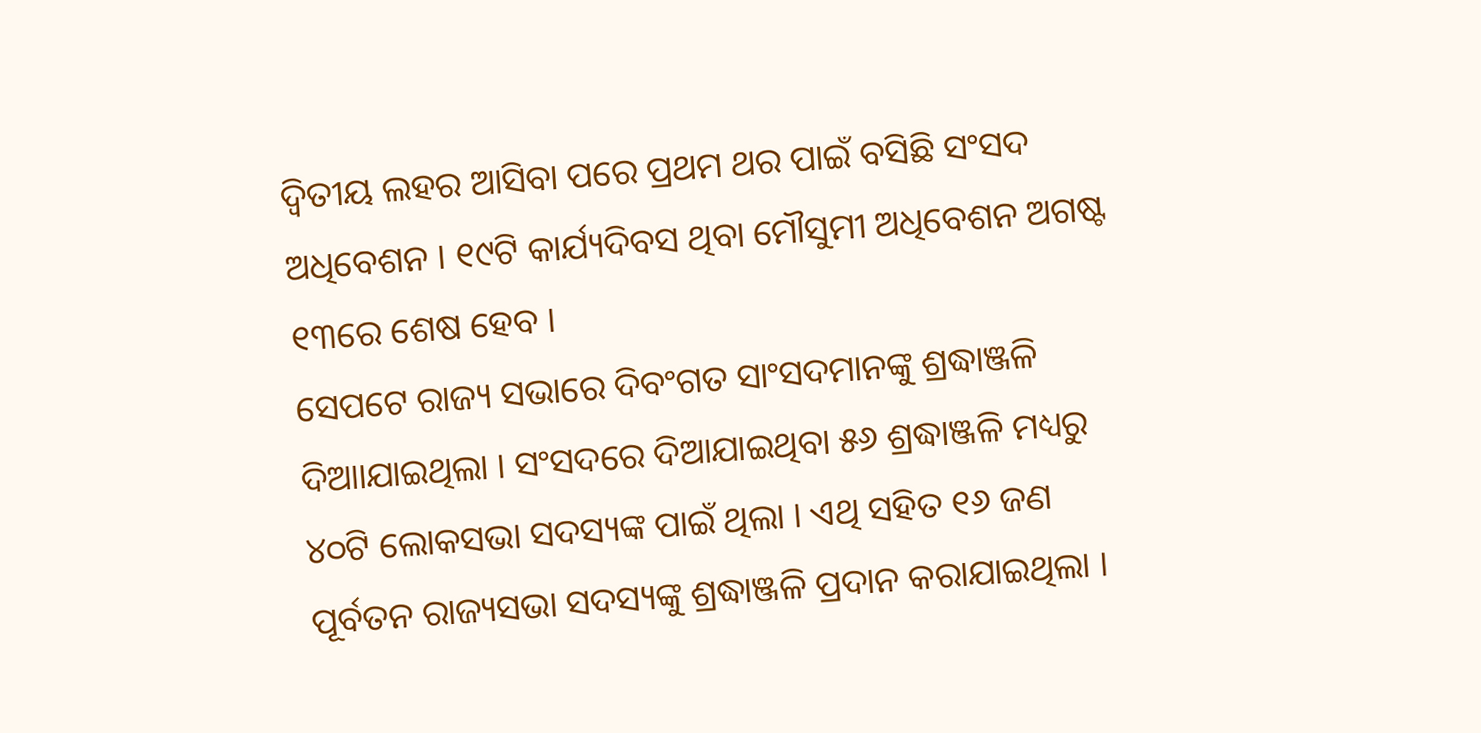ଦ୍ୱିତୀୟ ଲହର ଆସିବା ପରେ ପ୍ରଥମ ଥର ପାଇଁ ବସିଛି ସଂସଦ ଅଧିବେଶନ । ୧୯ଟି କାର୍ଯ୍ୟଦିବସ ଥିବା ମୌସୁମୀ ଅଧିବେଶନ ଅଗଷ୍ଟ ୧୩ରେ ଶେଷ ହେବ ।
ସେପଟେ ରାଜ୍ୟ ସଭାରେ ଦିବଂଗତ ସାଂସଦମାନଙ୍କୁ ଶ୍ରଦ୍ଧାଞ୍ଜଳି ଦିଆାଯାଇଥିଲା । ସଂସଦରେ ଦିଆଯାଇଥିବା ୫୬ ଶ୍ରଦ୍ଧାଞ୍ଜଳି ମଧ୍ୟରୁ ୪୦ଟି ଲୋକସଭା ସଦସ୍ୟଙ୍କ ପାଇଁ ଥିଲା । ଏଥି ସହିତ ୧୬ ଜଣ ପୂର୍ବତନ ରାଜ୍ୟସଭା ସଦସ୍ୟଙ୍କୁ ଶ୍ରଦ୍ଧାଞ୍ଜଳି ପ୍ରଦାନ କରାଯାଇଥିଲା ।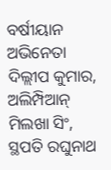ବର୍ଷୀୟାନ ଅଭିନେତା ଦିଲ୍ଲୀପ କୁମାର, ଅଲିମ୍ପିଆନ୍ ମିଲଖା ସିଂ, ସ୍ଥପତି ରଘୁନାଥ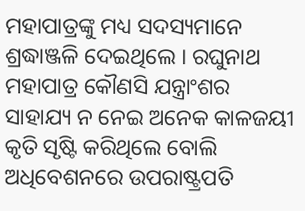ମହାପାତ୍ରଙ୍କୁ ମଧ୍ୟ ସଦସ୍ୟମାନେ ଶ୍ରଦ୍ଧାଞ୍ଜଳି ଦେଇଥିଲେ । ରଘୁନାଥ ମହାପାତ୍ର କୌଣସି ଯନ୍ତ୍ରାଂଶର ସାହାଯ୍ୟ ନ ନେଇ ଅନେକ କାଳଜୟୀ କୃତି ସୃଷ୍ଟି କରିଥିଲେ ବୋଲି ଅଧିବେଶନରେ ଉପରାଷ୍ଟ୍ରପତି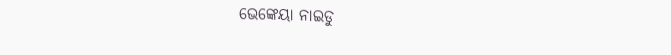ଭେଙ୍କେୟା ନାଇଡୁ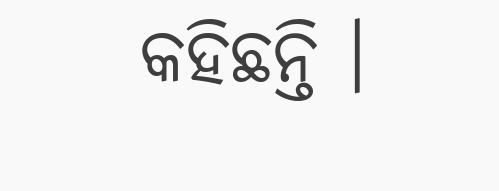କହିଛନ୍ତି ।